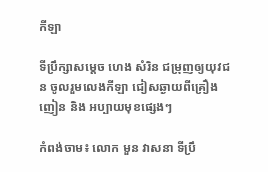កីឡា

ទីប្រឹក្សាសម្តេច ហេង សំរិន ជម្រុញឲ្យយុវជន ចូលរួមលេងកីឡា ជៀសឆ្ងាយពីគ្រឿងញៀន និង អប្បាយមុខផ្សេងៗ

កំពង់ចាម៖ លោក មួន វាសនា ទីប្រឹ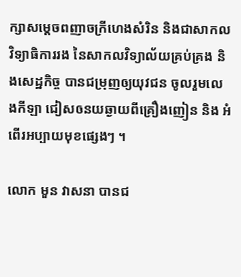ក្សាសម្ដេចពញាចក្រីហេងសំរិន និងជាសាកលវិទ្យាធិការរង នៃសាកលវិទ្យាល័យគ្រប់គ្រង និងសេដ្ឋកិច្ច បានជម្រុញឲ្យយុវជន ចូលរួមលេងកីឡា ជៀសឲនយឆ្ងាយពីគ្រឿងញៀន និង អំពើរអប្បាយមុខផ្សេងៗ ។

លោក មួន វាសនា បានជ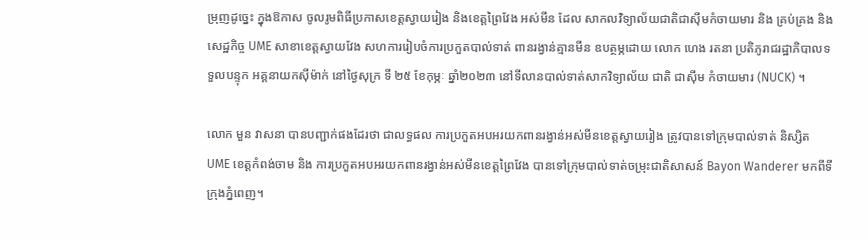ម្រុញដូច្នេះ ក្នុងឱកាស ចូលរូមពិធីប្រកាសខេត្តស្វាយរៀង និងខេត្តព្រៃវែង អស់មីន ដែល សាកលវិទ្យាល័យជាតិជាស៊ីមកំចាយមារ និង គ្រប់គ្រង និងសេដ្ឋកិច្ច UME សាខាខេត្តស្វាយវែង សហការរៀបចំការប្រកួតបាល់ទាត់ ពានរង្វាន់គ្មានមីន ឧបត្ថម្ភដោយ លោក ហេង រតនា ប្រតិភូរាជរដ្ឋាភិបាលទទួលបន្ទុក អគ្គនាយកស៊ីម៉ាក់ នៅថ្ងៃសុក្រ ទី ២៥ ខែកុម្ភៈ ឆ្នាំ២០២៣ នៅទីលានបាល់ទាត់សាកវិទ្យាល័យ ជាតិ ជាស៊ីម កំចាយមារ (NUCK) ។

លោក មួន វាសនា បានបញ្ជាក់ផងដែរថា ជាលទ្ធផល ការប្រកួតអបអរយកពានរង្វាន់អស់មីនខេត្តស្វាយរៀង ត្រូវបានទៅក្រុមបាល់ទាត់ និស្សិត UME ខេត្តកំពង់ចាម និង ការប្រកួតអបអរយកពានរង្វាន់អស់មីនខេត្តព្រៃវែង បានទៅក្រុមបាល់ទាត់ចម្រុះជាតិសាសន៍ Bayon Wanderer មកពីទីក្រុងភ្នំពេញ។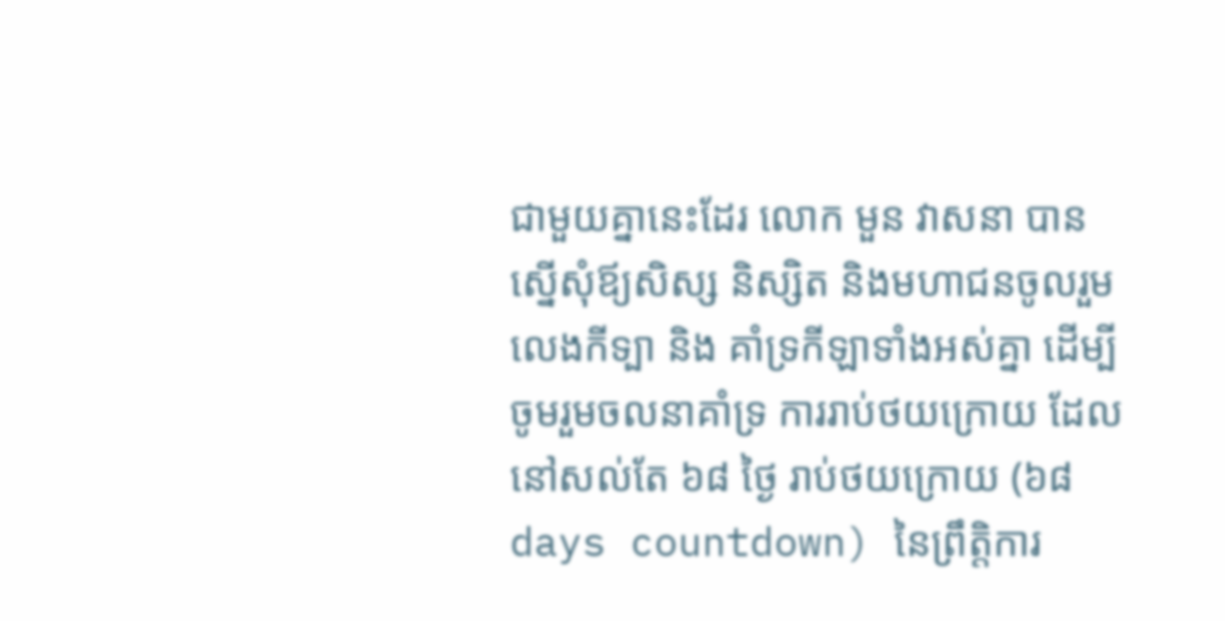ជាមួយគ្នានេះដែរ លោក មួន វាសនា បានស្នើសុំឪ្យសិស្ស និស្សិត និងមហាជនចូលរួមលេងកីទ្បា និង គាំទ្រកីឡាទាំងអស់គ្នា ដើម្បីចូមរួមចលនាគាំទ្រ ការរាប់ថយក្រោយ ដែលនៅសល់តែ ៦៨ ថ្ងៃ រាប់ថយក្រោយ (៦៨ days countdown) នៃព្រឹត្តិការ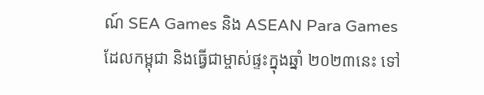ណ៍ SEA Games និង ASEAN Para Games ដែលកម្ពុជា និងធ្វើជាម្ចាស់ផ្ទះក្នុងឆ្នាំ ២០២៣នេះ ទៅ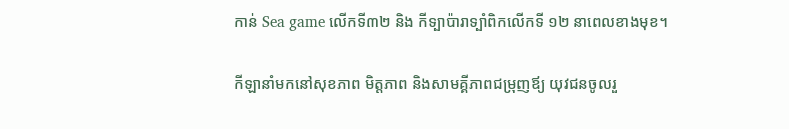កាន់ Sea game លើកទី៣២ និង កីទ្បាប៉ារាទ្បាំពិកលើកទី ១២ នាពេលខាងមុខ។

កីឡានាំមកនៅសុខភាព មិត្តភាព និងសាមគ្គីភាពជម្រុញឪ្យ យុវជនចូលរួ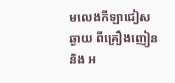មលេងកីឡាជៀសឆ្ងាយ ពីគ្រឿងញៀន និង អ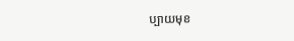ប្បាយមុខ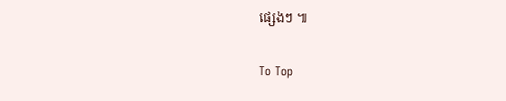ផ្សេងៗ ៕

To Top